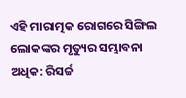ଏହି ମାରାତ୍ମକ ରୋଗରେ ସିଙ୍ଗିଲ ଲୋକଙ୍କର ମୃତ୍ୟୁର ସମ୍ଭାବନା ଅଧିକ: ରିସର୍ଚ୍ଚ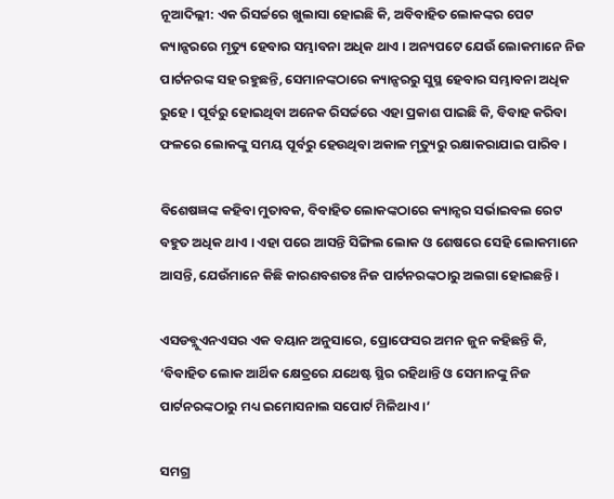ନୂଆଦିଲ୍ଲୀ: ଏକ ରିସର୍ଚ୍ଚରେ ଖୁଲାସା ହୋଇଛି କି, ଅବିବାହିତ ଲୋକଙ୍କର ପେଟ କ୍ୟାନ୍ସରରେ ମୃତ୍ୟୁ ହେବାର ସମ୍ଭାବନା ଅଧିକ ଥାଏ । ଅନ୍ୟପଟେ ଯେଉଁ ଲୋକମାନେ ନିଜ ପାର୍ଟନରଙ୍କ ସହ ରହୁଛନ୍ତି, ସେମାନଙ୍କଠାରେ କ୍ୟାନ୍ସରରୁ ସୁସ୍ଥ ହେବାର ସମ୍ଭାବନା ଅଧିକ ରୁହେ । ପୂର୍ବରୁ ହୋଇଥିବା ଅନେକ ରିସର୍ଚ୍ଚରେ ଏହା ପ୍ରକାଶ ପାଇଛି କି, ବିବାହ କରିବା ଫଳରେ ଲୋକଙ୍କୁ ସମୟ ପୂର୍ବରୁ ହେଉଥିବା ଅକାଳ ମୃତ୍ୟୁରୁ ରକ୍ଷାକରାଯାଇ ପାରିବ ।

ବିଶେଷଜ୍ଞଙ୍କ କହିବା ମୁତାବକ, ବିବାହିତ ଲୋକଙ୍କଠାରେ କ୍ୟାନ୍ସର ସର୍ଭାଇବଲ ରେଟ ବହୁତ ଅଧିକ ଥାଏ । ଏହା ପରେ ଆସନ୍ତି ସିଙ୍ଗିଲ ଲୋକ ଓ ଶେଷରେ ସେହି ଲୋକମାନେ ଆସନ୍ତି, ଯେଉଁମାନେ କିଛି କାରଣବଶତଃ ନିଜ ପାର୍ଟନରଙ୍କଠାରୁ ଅଲଗା ହୋଇଛନ୍ତି ।

ଏସଡବ୍ଲୁଏନଏସର ଏକ ବୟାନ ଅନୁସାରେ, ପ୍ରୋଫେସର ଅମନ ଜୁନ କହିଛନ୍ତି କି, ‘ବିବାହିତ ଲୋକ ଆର୍ଥିକ କ୍ଷେତ୍ରରେ ଯଥେଷ୍ଟ ସ୍ଥିର ରହିଥାନ୍ତି ଓ ସେମାନଙ୍କୁ ନିଜ ପାର୍ଟନରଙ୍କଠାରୁ ମଧ୍ୟ ଇମୋସନାଲ ସପୋର୍ଟ ମିଳିଥାଏ ।’

ସମଗ୍ର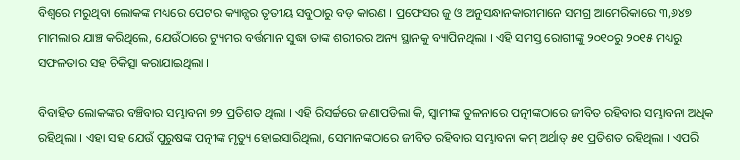ବିଶ୍ୱରେ ମରୁଥିବା ଲୋକଙ୍କ ମଧ୍ୟରେ ପେଟର କ୍ୟାନ୍ସର ତୃତୀୟ ସବୁଠାରୁ ବଡ଼ କାରଣ । ପ୍ରଫେସର ଜୁ ଓ ଅନୁସନ୍ଧାନକାରୀମାନେ ସମଗ୍ର ଆମେରିକାରେ ୩,୬୪୭ ମାମଲାର ଯାଞ୍ଚ କରିଥିଲେ, ଯେଉଁଠାରେ ଟ୍ୟୁମର ବର୍ତ୍ତମାନ ସୁଦ୍ଧା ତାଙ୍କ ଶରୀରର ଅନ୍ୟ ସ୍ଥାନକୁ ବ୍ୟାପିନଥିଲା । ଏହି ସମସ୍ତ ରୋଗୀଙ୍କୁ ୨୦୧୦ରୁ ୨୦୧୫ ମଧ୍ୟରୁ ସଫଳତାର ସହ ଚିକିତ୍ସା କରାଯାଇଥିଲା ।

ବିବାହିତ ଲୋକଙ୍କର ବଞ୍ଚିବାର ସମ୍ଭାବନା ୭୨ ପ୍ରତିଶତ ଥିଲା । ଏହି ରିସର୍ଚ୍ଚରେ ଜଣାପଡିଲା କି, ସ୍ୱାମୀଙ୍କ ତୁଳନାରେ ପତ୍ନୀଙ୍କଠାରେ ଜୀବିତ ରହିବାର ସମ୍ଭାବନା ଅଧିକ ରହିଥିଲା । ଏହା ସହ ଯେଉଁ ପୁରୁଷଙ୍କ ପତ୍ନୀଙ୍କ ମୃତ୍ୟୁ ହୋଇସାରିଥିଲା, ସେମାନଙ୍କଠାରେ ଜୀବିତ ରହିବାର ସମ୍ଭାବନା କମ୍ ଅର୍ଥାତ୍ ୫୧ ପ୍ରତିଶତ ରହିଥିଲା । ଏପରି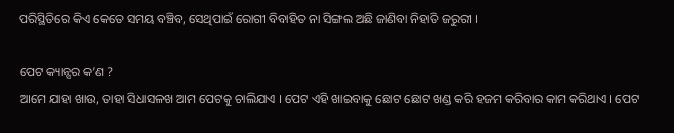ପରିସ୍ଥିତିରେ କିଏ କେତେ ସମୟ ବଞ୍ଚିବ, ସେଥିପାଇଁ ରୋଗୀ ବିବାହିତ ନା ସିଙ୍ଗଲ ଅଛି ଜାଣିବା ନିହାତି ଜରୁରୀ ।

ପେଟ କ୍ୟାନ୍ସର କ’ଣ ?
ଆମେ ଯାହା ଖାଉ, ତାହା ସିଧାସଳଖ ଆମ ପେଟକୁ ଚାଲିଯାଏ । ପେଟ ଏହି ଖାଇବାକୁ ଛୋଟ ଛୋଟ ଖଣ୍ଡ କରି ହଜମ କରିବାର କାମ କରିଥାଏ । ପେଟ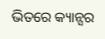ଭିତରେ କ୍ୟାନ୍ସର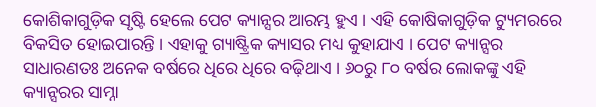କୋଶିକାଗୁଡ଼ିକ ସୃଷ୍ଟି ହେଲେ ପେଟ କ୍ୟାନ୍ସର ଆରମ୍ଭ ହୁଏ । ଏହି କୋଷିକାଗୁଡ଼ିକ ଟ୍ୟୁମରରେ ବିକସିତ ହୋଇପାରନ୍ତି । ଏହାକୁ ଗ୍ୟାଷ୍ଟ୍ରିକ କ୍ୟାସର ମଧ୍ୟ କୁହାଯାଏ । ପେଟ କ୍ୟାନ୍ସର ସାଧାରଣତଃ ଅନେକ ବର୍ଷରେ ଧିରେ ଧିରେ ବଢ଼ିଥାଏ । ୬୦ରୁ ୮୦ ବର୍ଷର ଲୋକଙ୍କୁ ଏହି କ୍ୟାନ୍ସରର ସାମ୍ନା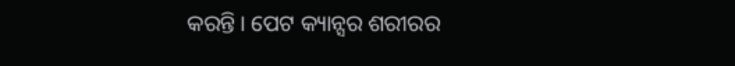କରନ୍ତି । ପେଟ କ୍ୟାନ୍ସର ଶରୀରର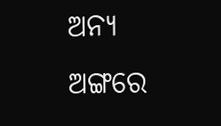ଅନ୍ୟ ଅଙ୍ଗରେ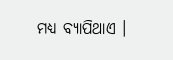ମଧ୍ୟ ବ୍ୟାପିଥାଏ ।